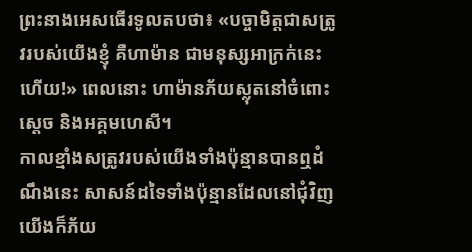ព្រះនាងអេសធើរទូលតបថា៖ «បច្ចាមិត្តជាសត្រូវរបស់យើងខ្ញុំ គឺហាម៉ាន ជាមនុស្សអាក្រក់នេះហើយ!» ពេលនោះ ហាម៉ានភ័យស្លុតនៅចំពោះស្តេច និងអគ្គមហេសី។
កាលខ្មាំងសត្រូវរបស់យើងទាំងប៉ុន្មានបានឮដំណឹងនេះ សាសន៍ដទៃទាំងប៉ុន្មានដែលនៅជុំវិញយើងក៏ភ័យ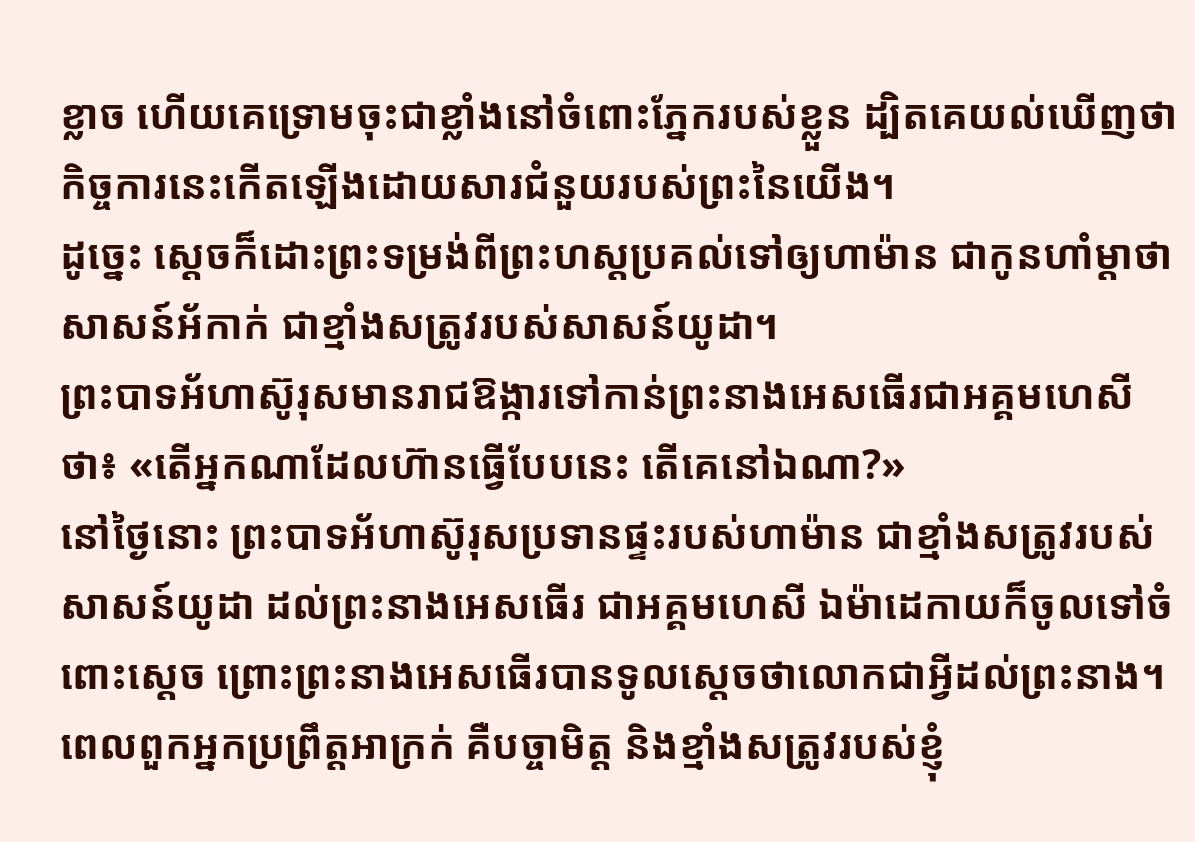ខ្លាច ហើយគេទ្រោមចុះជាខ្លាំងនៅចំពោះភ្នែករបស់ខ្លួន ដ្បិតគេយល់ឃើញថា កិច្ចការនេះកើតឡើងដោយសារជំនួយរបស់ព្រះនៃយើង។
ដូច្នេះ ស្ដេចក៏ដោះព្រះទម្រង់ពីព្រះហស្តប្រគល់ទៅឲ្យហាម៉ាន ជាកូនហាំម្តាថា សាសន៍អ័កាក់ ជាខ្មាំងសត្រូវរបស់សាសន៍យូដា។
ព្រះបាទអ័ហាស៊ូរុសមានរាជឱង្ការទៅកាន់ព្រះនាងអេសធើរជាអគ្គមហេសីថា៖ «តើអ្នកណាដែលហ៊ានធ្វើបែបនេះ តើគេនៅឯណា?»
នៅថ្ងៃនោះ ព្រះបាទអ័ហាស៊ូរុសប្រទានផ្ទះរបស់ហាម៉ាន ជាខ្មាំងសត្រូវរបស់សាសន៍យូដា ដល់ព្រះនាងអេសធើរ ជាអគ្គមហេសី ឯម៉ាដេកាយក៏ចូលទៅចំពោះស្តេច ព្រោះព្រះនាងអេសធើរបានទូលស្ដេចថាលោកជាអ្វីដល់ព្រះនាង។
ពេលពួកអ្នកប្រព្រឹត្តអាក្រក់ គឺបច្ចាមិត្ត និងខ្មាំងសត្រូវរបស់ខ្ញុំ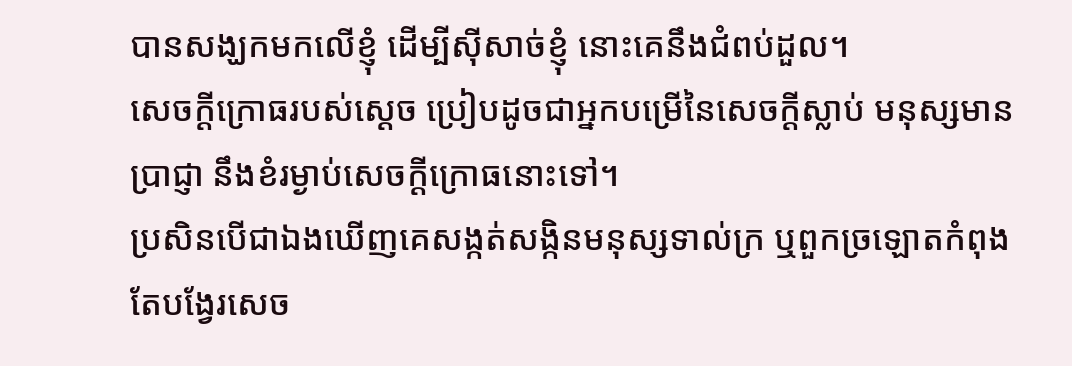បានសង្ឃកមកលើខ្ញុំ ដើម្បីស៊ីសាច់ខ្ញុំ នោះគេនឹងជំពប់ដួល។
សេចក្ដីក្រោធរបស់ស្តេច ប្រៀបដូចជាអ្នកបម្រើនៃសេចក្ដីស្លាប់ មនុស្សមានប្រាជ្ញា នឹងខំរម្ងាប់សេចក្ដីក្រោធនោះទៅ។
ប្រសិនបើជាឯងឃើញគេសង្កត់សង្កិនមនុស្សទាល់ក្រ ឬពួកច្រឡោតកំពុងតែបង្វែរសេច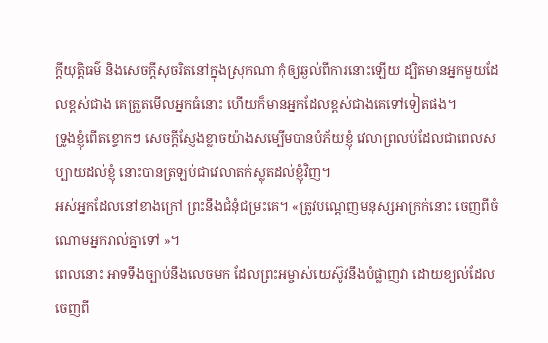ក្ដីយុត្តិធម៌ និងសេចក្ដីសុចរិតនៅក្នុងស្រុកណា កុំឲ្យឆ្ងល់ពីការនោះឡើយ ដ្បិតមានអ្នកមួយដែលខ្ពស់ជាង គេត្រួតមើលអ្នកធំនោះ ហើយក៏មានអ្នកដែលខ្ពស់ជាងគេទៅទៀតផង។
ទ្រូងខ្ញុំពើតខ្ទោកៗ សេចក្ដីស្ញែងខ្លាចយ៉ាងសម្បើមបានបំភ័យខ្ញុំ វេលាព្រលប់ដែលជាពេលសប្បាយដល់ខ្ញុំ នោះបានត្រឡប់ជាវេលាតក់ស្លុតដល់ខ្ញុំវិញ។
អស់អ្នកដែលនៅខាងក្រៅ ព្រះនឹងជំនុំជម្រះគេ។ «ត្រូវបណ្តេញមនុស្សអាក្រក់នោះ ចេញពីចំណោមអ្នករាល់គ្នាទៅ »។
ពេលនោះ អាទទឹងច្បាប់នឹងលេចមក ដែលព្រះអម្ចាស់យេស៊ូវនឹងបំផ្លាញវា ដោយខ្យល់ដែលចេញពី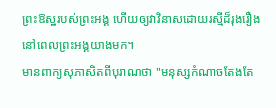ព្រះឱស្ឋរបស់ព្រះអង្គ ហើយឲ្យវាវិនាសដោយរស្មីដ៏រុងរឿងនៅពេលព្រះអង្គយាងមក។
មានពាក្យសុភាសិតពីបុរាណថា "មនុស្សកំណាចតែងតែ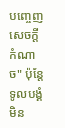បញ្ចេញសេចក្ដីកំណាច" ប៉ុន្តែ ទូលបង្គំមិន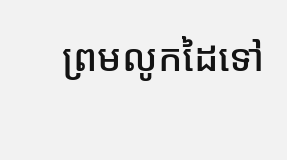ព្រមលូកដៃទៅ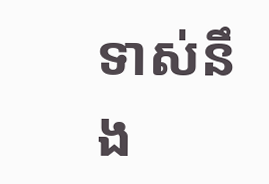ទាស់នឹង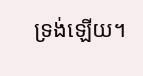ទ្រង់ឡើយ។